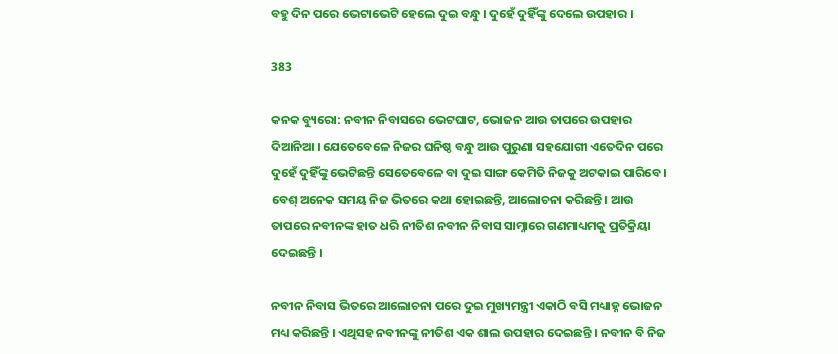ବହୁ ଦିନ ପରେ ଭେଟାଭେଟି ହେଲେ ଦୁଇ ବନ୍ଧୁ । ଦୁହେଁ ଦୁହିଁଙ୍କୁ ଦେଲେ ଉପହାର ।

383

କନକ ବ୍ୟୁରୋ: ନବୀନ ନିବାସରେ ଭେଟଘାଟ, ଭୋଜନ ଆଉ ତାପରେ ଉପହାର ଦିଆନିଆ । ଯେତେବେଳେ ନିଜର ଘନିଷ୍ଠ ବନ୍ଧୁ ଆଉ ପୁରୁଣା ସହଯୋଗୀ ଏତେଦିନ ପରେ ଦୁହେଁ ଦୁହିଁଙ୍କୁ ଭେଟିଛନ୍ତି ସେତେବେଳେ ବା ଦୁଇ ସାଙ୍ଗ କେମିତି ନିଜକୁ ଅଟକାଇ ପାରିବେ । ବେଶ୍ ଅନେକ ସମୟ ନିଜ ଭିତରେ କଥା ହୋଇଛନ୍ତି, ଆଲୋଚନା କରିଛନ୍ତି । ଆଉ ତାପରେ ନବୀନଙ୍କ ହାତ ଧରି ନୀତିଶ ନବୀନ ନିବାସ ସାମ୍ନାରେ ଗଣମାଧ୍ୟମକୁ ପ୍ରତିକ୍ରିୟା ଦେଇଛନ୍ତି ।

ନବୀନ ନିବାସ ଭିତରେ ଆଲୋଚନା ପରେ ଦୁଇ ମୁଖ୍ୟମନ୍ତ୍ରୀ ଏକାଠି ବସି ମଧ୍ୟାହ୍ନ ଭୋଜନ ମଧ୍ୟ କରିଛନ୍ତି । ଏଥିସହ ନବୀନଙ୍କୁ ନୀତିଶ ଏକ ଶାଲ ଉପହାର ଦେଇଛନ୍ତି । ନବୀନ ବି ନିଜ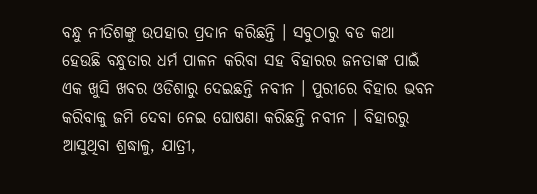ବନ୍ଧୁ ନୀତିଶଙ୍କୁ ଉପହାର ପ୍ରଦାନ କରିଛନ୍ତି । ସବୁଠାରୁ ବଡ କଥା ହେଉଛି ବନ୍ଧୁତାର ଧର୍ମ ପାଳନ କରିବା ସହ ବିହାରର ଜନତାଙ୍କ ପାଇଁ ଏକ ଖୁସି ଖବର ଓଡିଶାରୁ ଦେଇଛନ୍ତି ନବୀନ । ପୁରୀରେ ବିହାର ଭବନ କରିବାକୁ ଜମି ଦେବା ନେଇ ଘୋଷଣା କରିଛନ୍ତି ନବୀନ । ବିହାରରୁ ଆସୁଥିବା ଶ୍ରଦ୍ଧାଳୁ, ଯାତ୍ରୀ,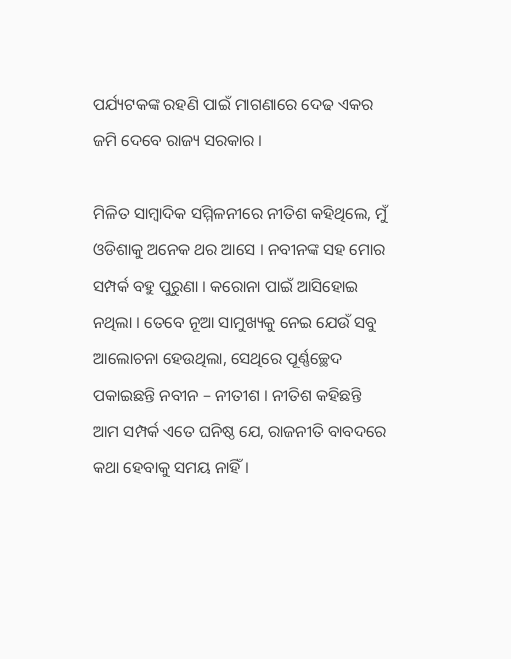ପର୍ଯ୍ୟଟକଙ୍କ ରହଣି ପାଇଁ ମାଗଣାରେ ଦେଢ ଏକର ଜମି ଦେବେ ରାଜ୍ୟ ସରକାର ।

ମିଳିତ ସାମ୍ବାଦିକ ସମ୍ମିଳନୀରେ ନୀତିଶ କହିଥିଲେ, ମୁଁ ଓଡିଶାକୁ ଅନେକ ଥର ଆସେ । ନବୀନଙ୍କ ସହ ମୋର ସମ୍ପର୍କ ବହୁ ପୁରୁଣା । କରୋନା ପାଇଁ ଆସିହୋଇ ନଥିଲା । ତେବେ ନୂଆ ସାମୁଖ୍ୟକୁ ନେଇ ଯେଉଁ ସବୁ ଆଲୋଚନା ହେଉଥିଲା, ସେଥିରେ ପୂର୍ଣ୍ଣଚ୍ଛେଦ ପକାଇଛନ୍ତି ନବୀନ – ନୀତୀଶ । ନୀତିଶ କହିଛନ୍ତି ଆମ ସମ୍ପର୍କ ଏତେ ଘନିଷ୍ଠ ଯେ, ରାଜନୀତି ବାବଦରେ କଥା ହେବାକୁ ସମୟ ନାହିଁ ।